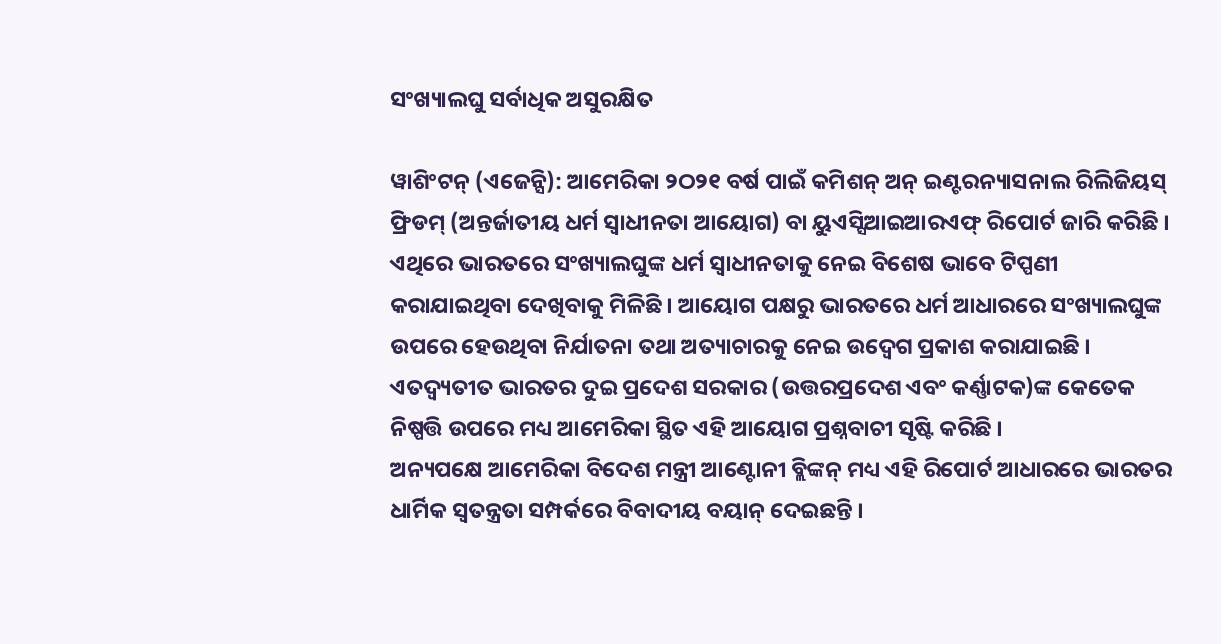ସଂଖ୍ୟାଲଘୁ ସର୍ବାଧିକ ଅସୁରକ୍ଷିତ

ୱାଶିଂଟନ୍ (ଏଜେନ୍ସି): ଆମେରିକା ୨ଠ୨୧ ବର୍ଷ ପାଇଁ କମିଶନ୍ ଅନ୍ ଇଣ୍ଟରନ୍ୟାସନାଲ ରିଲିଜିୟସ୍ ଫ୍ରିଡମ୍ (ଅନ୍ତର୍ଜାତୀୟ ଧର୍ମ ସ୍ୱାଧୀନତା ଆୟୋଗ) ବା ୟୁଏସ୍ସିଆଇଆରଏଫ୍ ରିପୋର୍ଟ ଜାରି କରିଛି । ଏଥିରେ ଭାରତରେ ସଂଖ୍ୟାଲଘୁଙ୍କ ଧର୍ମ ସ୍ୱାଧୀନତାକୁ ନେଇ ବିଶେଷ ଭାବେ ଟିପ୍ପଣୀ କରାଯାଇଥିବା ଦେଖିବାକୁ ମିଳିଛି । ଆୟୋଗ ପକ୍ଷରୁ ଭାରତରେ ଧର୍ମ ଆଧାରରେ ସଂଖ୍ୟାଲଘୁଙ୍କ ଉପରେ ହେଉଥିବା ନିର୍ଯାତନା ତଥା ଅତ୍ୟାଚାରକୁ ନେଇ ଉଦ୍ବେଗ ପ୍ରକାଶ କରାଯାଇଛି । ଏତଦ୍ବ୍ୟତୀତ ଭାରତର ଦୁଇ ପ୍ରଦେଶ ସରକାର (ଉତ୍ତରପ୍ରଦେଶ ଏବଂ କର୍ଣ୍ଣାଟକ)ଙ୍କ କେତେକ ନିଷ୍ପତ୍ତି ଉପରେ ମଧ୍ୟ ଆମେରିକା ସ୍ଥିତ ଏହି ଆୟୋଗ ପ୍ରଶ୍ନବାଚୀ ସୃଷ୍ଟି କରିଛି ।
ଅନ୍ୟପକ୍ଷେ ଆମେରିକା ବିଦେଶ ମନ୍ତ୍ରୀ ଆଣ୍ଟୋନୀ ବ୍ଲିଙ୍କନ୍ ମଧ୍ୟ ଏହି ରିପୋର୍ଟ ଆଧାରରେ ଭାରତର ଧାର୍ମିକ ସ୍ୱତନ୍ତ୍ରତା ସମ୍ପର୍କରେ ବିବାଦୀୟ ବୟାନ୍ ଦେଇଛନ୍ତି ।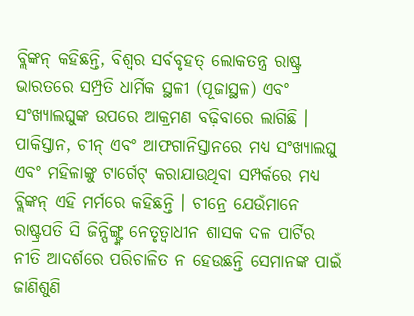ବ୍ଲିଙ୍କନ୍ କହିଛନ୍ତି, ବିଶ୍ୱର ସର୍ବବୃହତ୍ ଲୋକତନ୍ତ୍ର ରାଷ୍ଟ୍ର ଭାରତରେ ସମ୍ପ୍ରତି ଧାର୍ମିକ ସ୍ଥଳୀ (ପୂଜାସ୍ଥଳ) ଏବଂ ସଂଖ୍ୟାଲଘୁଙ୍କ ଉପରେ ଆକ୍ରମଣ ବଢ଼ିବାରେ ଲାଗିଛି । ପାକିସ୍ତାନ, ଚୀନ୍ ଏବଂ ଆଫଗାନିସ୍ତାନରେ ମଧ୍ୟ ସଂଖ୍ୟାଲଘୁ ଏବଂ ମହିଳାଙ୍କୁ ଟାର୍ଗେଟ୍ କରାଯାଉଥିବା ସମ୍ପର୍କରେ ମଧ୍ୟ ବ୍ଲିଙ୍କନ୍ ଏହି ମର୍ମରେ କହିଛନ୍ତି । ଚୀନ୍ରେ ଯେଉଁମାନେ ରାଷ୍ଟ୍ରପତି ସି ଜିନ୍ପିଙ୍ଗ୍ଙ୍କ ନେତୃତ୍ୱାଧୀନ ଶାସକ ଦଳ ପାର୍ଟିର ନୀତି ଆଦର୍ଶରେ ପରିଚାଳିତ ନ ହେଉଛନ୍ତି ସେମାନଙ୍କ ପାଇଁ ଜାଣିଶୁଣି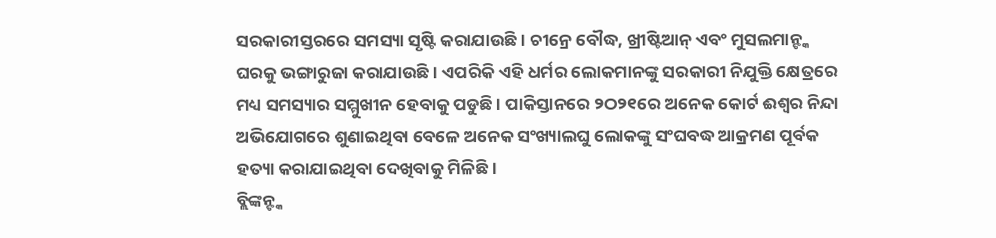ସରକାରୀସ୍ତରରେ ସମସ୍ୟା ସୃଷ୍ଟି କରାଯାଉଛି । ଚୀନ୍ରେ ବୌଦ୍ଧ, ଖ୍ରୀଷ୍ଟିଆନ୍ ଏବଂ ମୁସଲମାନ୍ଙ୍କ ଘରକୁ ଭଙ୍ଗାରୁଜା କରାଯାଉଛି । ଏପରିକି ଏହି ଧର୍ମର ଲୋକମାନଙ୍କୁ ସରକାରୀ ନିଯୁକ୍ତି କ୍ଷେତ୍ରରେ ମଧ୍ୟ ସମସ୍ୟାର ସମ୍ମୁଖୀନ ହେବାକୁ ପଡୁଛି । ପାକିସ୍ତାନରେ ୨ଠ୨୧ରେ ଅନେକ କୋର୍ଟ ଈଶ୍ୱର ନିନ୍ଦା ଅଭିଯୋଗରେ ଶୁଣାଇଥିବା ବେଳେ ଅନେକ ସଂଖ୍ୟାଲଘୁ ଲୋକଙ୍କୁ ସଂଘବଦ୍ଧ ଆକ୍ରମଣ ପୂର୍ବକ ହତ୍ୟା କରାଯାଇଥିବା ଦେଖିବାକୁ ମିଳିଛି ।
ବ୍ଲିଙ୍କନ୍ଙ୍କ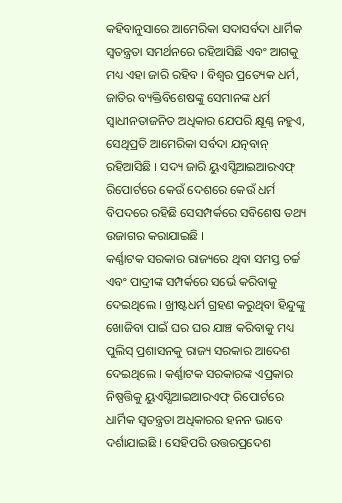କହିବାନୁସାରେ ଆମେରିକା ସଦାସର୍ବଦା ଧାର୍ମିକ ସ୍ୱତନ୍ତ୍ରତା ସମର୍ଥନରେ ରହିଆସିଛି ଏବଂ ଆଗକୁ ମଧ୍ୟ ଏହା ଜାରି ରହିବ । ବିଶ୍ୱର ପ୍ରତ୍ୟେକ ଧର୍ମ, ଜାତିର ବ୍ୟକ୍ତିବିଶେଷଙ୍କୁ ସେମାନଙ୍କ ଧର୍ମ ସ୍ୱାଧୀନତାଜନିତ ଅଧିକାର ଯେପରି କ୍ଷୂଣ୍ଣ ନହୁଏ, ସେଥିପ୍ରତି ଆମେରିକା ସର୍ବଦା ଯତ୍ନବାନ୍ ରହିଆସିଛି । ସଦ୍ୟ ଜାରି ୟୁଏସ୍ସିଆଇଆରଏଫ୍ ରିପୋର୍ଟରେ କେଉଁ ଦେଶରେ କେଉଁ ଧର୍ମ ବିପଦରେ ରହିଛି ସେସମ୍ପର୍କରେ ସବିଶେଷ ତଥ୍ୟ ଉଜାଗର କରାଯାଇଛି ।
କର୍ଣ୍ଣାଟକ ସରକାର ରାଜ୍ୟରେ ଥିବା ସମସ୍ତ ଚର୍ଚ୍ଚ ଏବଂ ପାଦ୍ରୀଙ୍କ ସମ୍ପର୍କରେ ସର୍ଭେ କରିବାକୁ ଦେଇଥିଲେ । ଖ୍ରୀଷ୍ଟଧର୍ମ ଗ୍ରହଣ କରୁଥିବା ହିନ୍ଦୁଙ୍କୁ ଖୋଜିବା ପାଇଁ ଘର ଘର ଯାଞ୍ଚ କରିବାକୁ ମଧ୍ୟ ପୁଲିସ୍ ପ୍ରଶାସନକୁ ରାଜ୍ୟ ସରକାର ଆଦେଶ ଦେଇଥିଲେ । କର୍ଣ୍ଣାଟକ ସରକାରଙ୍କ ଏପ୍ରକାର ନିଷ୍ପତ୍ତିକୁ ୟୁଏସ୍ସିଆଇଆରଏଫ୍ ରିପୋର୍ଟରେ ଧାର୍ମିକ ସ୍ୱତନ୍ତ୍ରତା ଅଧିକାରର ହନନ ଭାବେ ଦର୍ଶାଯାଇଛି । ସେହିପରି ଉତ୍ତରପ୍ରଦେଶ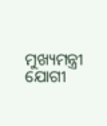ମୁଖ୍ୟମନ୍ତ୍ରୀ ଯୋଗୀ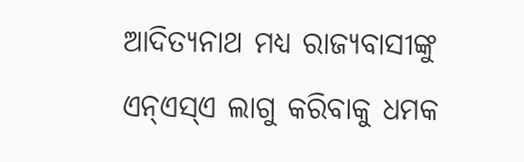ଆଦିତ୍ୟନାଥ ମଧ୍ୟ ରାଜ୍ୟବାସୀଙ୍କୁ ଏନ୍ଏସ୍ଏ ଲାଗୁ କରିବାକୁ ଧମକ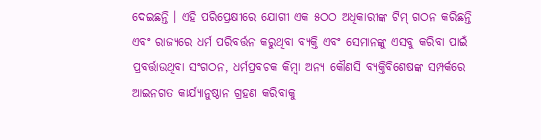ଦେଇଛନ୍ତି । ଏହି ପରିପ୍ରେକ୍ଷୀରେ ଯୋଗୀ ଏକ ୫ଠଠ ଅଧିକାରୀଙ୍କ ଟିମ୍ ଗଠନ କରିଛନ୍ତି ଏବଂ ରାଜ୍ୟରେ ଧର୍ମ ପରିବର୍ତ୍ତନ କରୁଥିବା ବ୍ୟକ୍ତି ଏବଂ ସେମାନଙ୍କୁ ଏସବୁ କରିବା ପାଇଁ ପ୍ରବର୍ତ୍ତାଉଥିବା ସଂଗଠନ, ଧର୍ମପ୍ରବଚକ କିମ୍ବା ଅନ୍ୟ କୌଣସି ବ୍ୟକ୍ତିବିଶେଷଙ୍କ ସମ୍ପର୍କରେ ଆଇନଗତ କାର୍ଯ୍ୟାନୁଷ୍ଠାନ ଗ୍ରହଣ କରିବାକୁ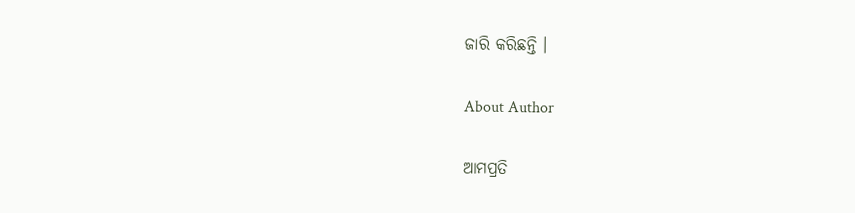ଜାରି କରିଛନ୍ତି ।

About Author

ଆମପ୍ରତି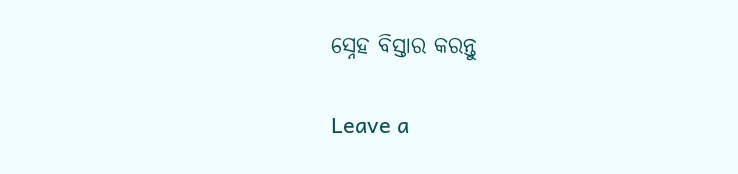ସ୍ନେହ ବିସ୍ତାର କରନ୍ତୁ

Leave a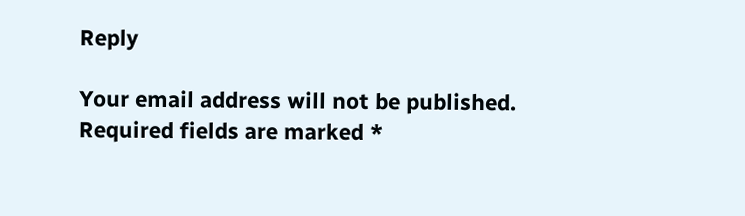Reply

Your email address will not be published. Required fields are marked *